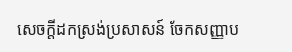សេចក្តីដកស្រង់ប្រសាសន៍ ចែកសញ្ញាប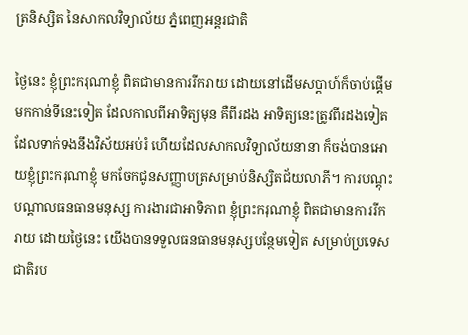ត្រនិស្សិត នៃសាកលវិទ្យាល័យ ភ្នំពេញអន្តរជាតិ

ថ្ងៃនេះ ខ្ញុំព្រះករុណាខ្ញុំ ពិតជាមានការរីករាយ ដោយនៅដើមសប្តាហ៍ក៏ចាប់ផ្តើមមកកាន់ទីនេះទៀត ដែលកាលពីអាទិត្យមុន គឺពីរដង អាទិត្យនេះត្រូវពីរដងទៀត ដែលទាក់ទងនឹងវិស័យអប់រំ ហើយដែលសាកលវិទ្យាល័យនានា ក៏ចង់បានអោយខ្ញុំព្រះករុណាខ្ញុំ មកចែកជូនសញ្ញាបត្រសម្រាប់និស្សិតជ័យលាភី។ ការបណ្តុះបណ្តាលធនធានមនុស្ស ការងារជាអាទិភាព ខ្ញុំព្រះករុណាខ្ញុំ ពិតជាមានការរីករាយ ដោយថ្ងៃនេះ យើងបានទទួលធនធានមនុស្សបន្ថែមទៀត សម្រាប់ប្រទេសជាតិរប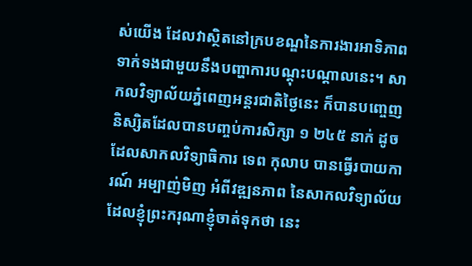ស់យើង ដែលវាស្ថិតនៅក្របខណ្ឌនៃការងារអាទិភាព ទាក់ទងជាមួយនឹងបញ្ហាការបណ្តុះបណ្តាលនេះ។ សាកលវិទ្យាល័យភ្នំពេញអន្តរជាតិថ្ងៃនេះ ក៏បានបញ្ចេញនិស្សិតដែលបានបញ្ចប់ការសិក្សា ១ ២៤៥ នាក់ ដូចដែលសាកលវិទ្យាធិការ ទេព កុលាប បានធ្វើរបាយការណ៍ អម្បាញ់មិញ អំពីវឌ្ឍនភាព នៃសាកលវិទ្យាល័យ ដែលខ្ញុំព្រះករុណាខ្ញុំចាត់ទុកថា នេះ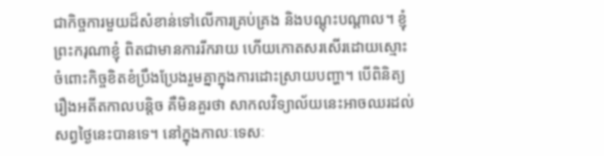ជាកិច្ចការមួយដ៏សំខាន់ទៅលើការគ្រប់គ្រង និងបណ្តុះបណ្តាល។ ខ្ញុំព្រះករុណាខ្ញុំ ពិតជាមានការរីករាយ ហើយកោតសរសើរដោយស្មោះ ចំពោះកិច្ចខិតខំប្រឹងប្រែងរួមគ្នាក្នុងការដោះស្រាយបញ្ហា។ បើពិនិត្យរឿងអតីតកាលបន្តិច គឺមិនគួរថា សាកលវិទ្យាល័យនេះអាចឈរដល់សព្វថ្ងៃនេះបានទេ។ នៅក្នុងកាលៈទេសៈ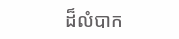ដ៏លំបាក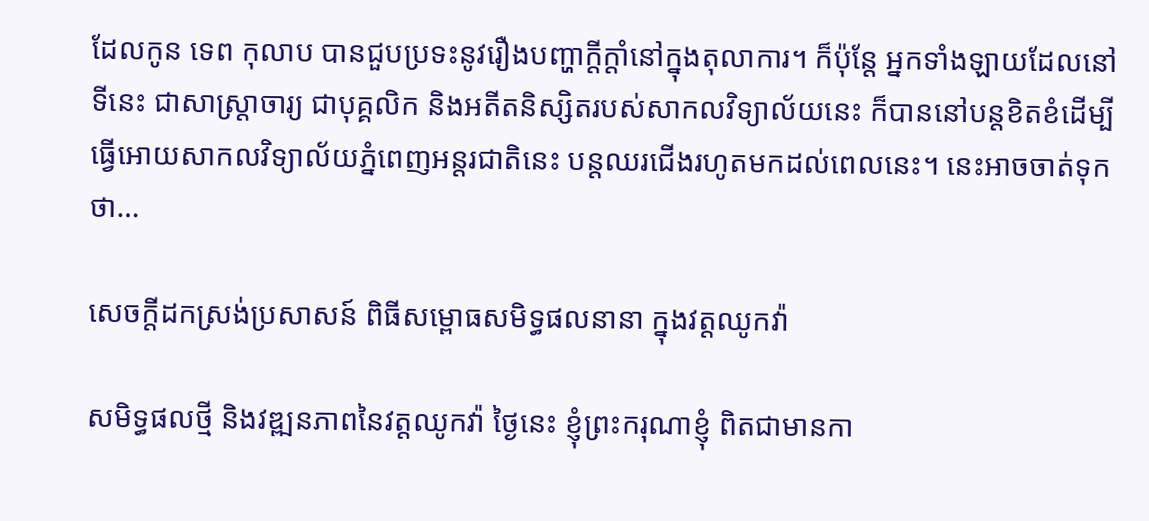ដែលកូន ទេព កុលាប បានជួបប្រទះនូវរឿងបញ្ហាក្តីក្តាំនៅក្នុងតុលាការ។ ក៏ប៉ុន្តែ អ្នកទាំងឡាយដែលនៅទីនេះ ជាសាស្រ្តាចារ្យ ជាបុគ្គលិក និងអតីតនិស្សិតរបស់សាកលវិទ្យាល័យនេះ ក៏បាននៅបន្តខិតខំដើម្បីធ្វើអោយសាកលវិទ្យាល័យភ្នំពេញអន្តរជាតិនេះ បន្តឈរជើងរហូតមកដល់ពេលនេះ។ នេះអាចចាត់ទុកថា…

សេចក្តីដកស្រង់ប្រសាសន៍ ពិធីសម្ពោធសមិទ្ធផលនានា ក្នុងវត្តឈូកវ៉ា

សមិទ្ធផលថ្មី និងវឌ្ឍនភាពនៃវត្តឈូកវ៉ា ថ្ងៃនេះ ខ្ញុំព្រះករុណាខ្ញុំ ពិតជាមានកា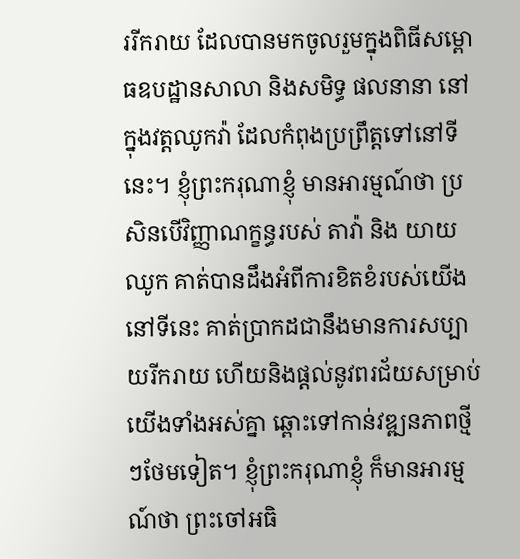ររីករាយ ដែលបានមកចូលរួមក្នុងពិធីសម្ពោធឧបដ្ឋានសាលា និងសមិទ្ធ ផលនានា នៅក្នុងវត្តឈូកវ៉ា ដែលកំពុងប្រព្រឹត្តទៅនៅទីនេះ។ ខ្ញុំព្រះករុណាខ្ញុំ មានអារម្មណ៍ថា ប្រសិនបើវិញ្ញាណក្ខន្ធរបស់ តាវ៉ា និង យាយឈូក គាត់បានដឹងអំពីការខិតខំរបស់យើងនៅទីនេះ គាត់ប្រាកដជានឹងមានការសប្បាយរីករាយ ហើយនិងផ្ដល់នូវពរជ័យសម្រាប់យើងទាំងអស់គ្នា ឆ្ពោះទៅកាន់វឌ្ឍនភាពថ្មីៗថែមទៀត។ ខ្ញុំព្រះករុណាខ្ញុំ ក៏មានអារម្មណ៍ថា ព្រះចៅអធិ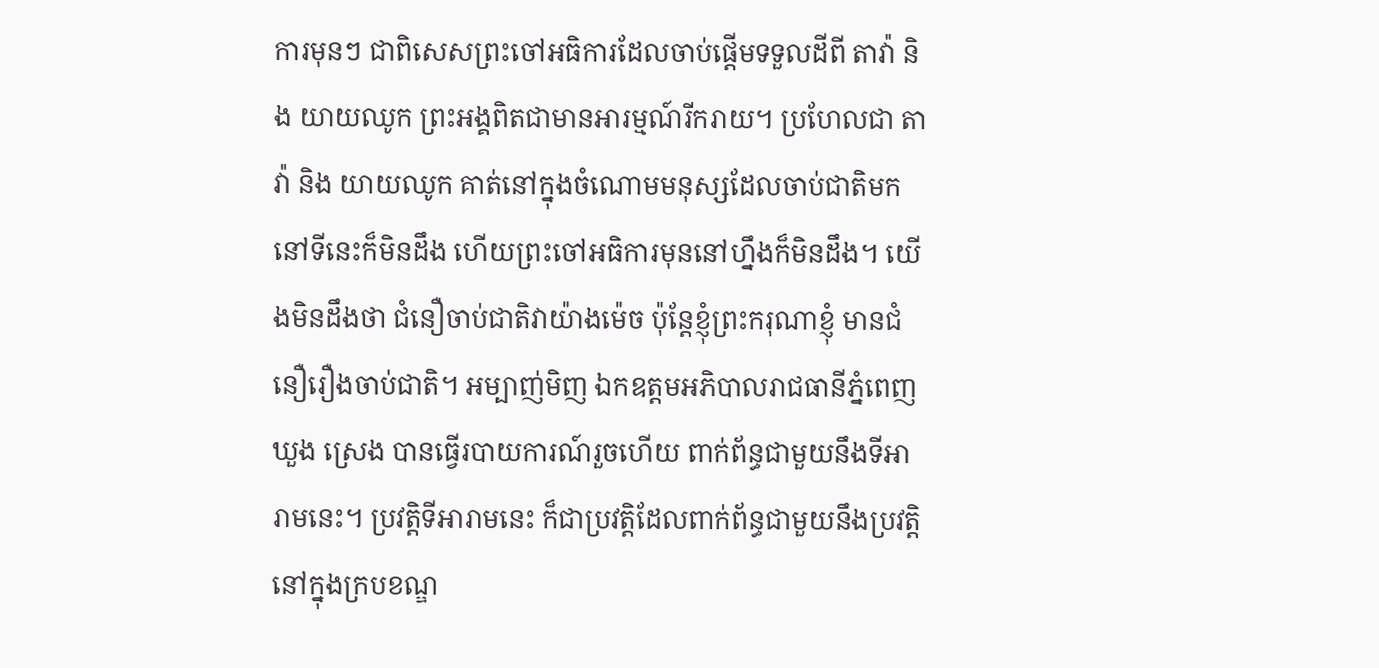ការមុនៗ ជាពិសេសព្រះចៅអធិការដែលចាប់ផ្ដើមទទួលដីពី តាវ៉ា និង យាយឈូក ព្រះអង្គពិតជាមានអារម្មណ៍រីករាយ។ ប្រហែលជា តាវ៉ា និង យាយឈូក គាត់នៅក្នុងចំណោមមនុស្សដែលចាប់ជាតិមកនៅទីនេះក៏មិនដឹង ហើយព្រះចៅអធិការមុននៅហ្នឹងក៏មិនដឹង។ យើងមិនដឹងថា ជំនឿចាប់ជាតិវាយ៉ាងម៉េច ប៉ុន្តែខ្ញុំព្រះករុណាខ្ញុំ មានជំនឿរឿងចាប់ជាតិ។ អម្បាញ់មិញ ឯកឧត្តមអភិបាលរាជធានីភ្នំពេញ ឃួង ស្រេង បានធ្វើរបាយការណ៍រួចហើយ ពាក់ព័ន្ធជាមួយនឹងទីអារាមនេះ។ ប្រវត្តិទីអារាមនេះ ក៏ជាប្រវត្តិដែលពាក់ព័ន្ធជាមួយនឹងប្រវត្តិនៅក្នុងក្របខណ្ឌ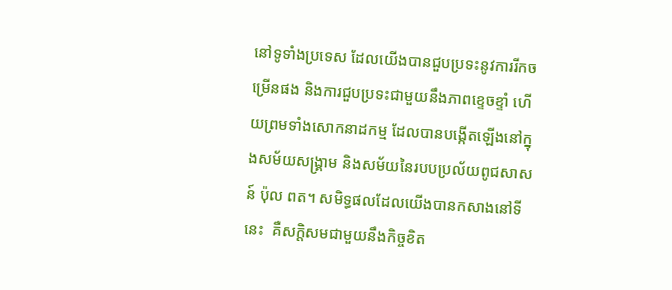នៅទូទាំងប្រទេស ដែលយើងបានជួបប្រទះនូវការរីកចម្រើនផង និងការជួបប្រទះជាមួយនឹងភាពខ្ទេចខ្ទាំ ហើយព្រមទាំងសោកនាដកម្ម ដែលបានបង្កើតឡើងនៅក្នុងសម័យសង្រ្គាម និងសម័យនៃរបបប្រល័យពូជសាសន៍ ប៉ុល ពត។ សមិទ្ធផលដែលយើងបានកសាងនៅទីនេះ  គឺសក្តិសមជាមួយនឹងកិច្ចខិត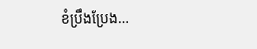ខំប្រឹងប្រែង…